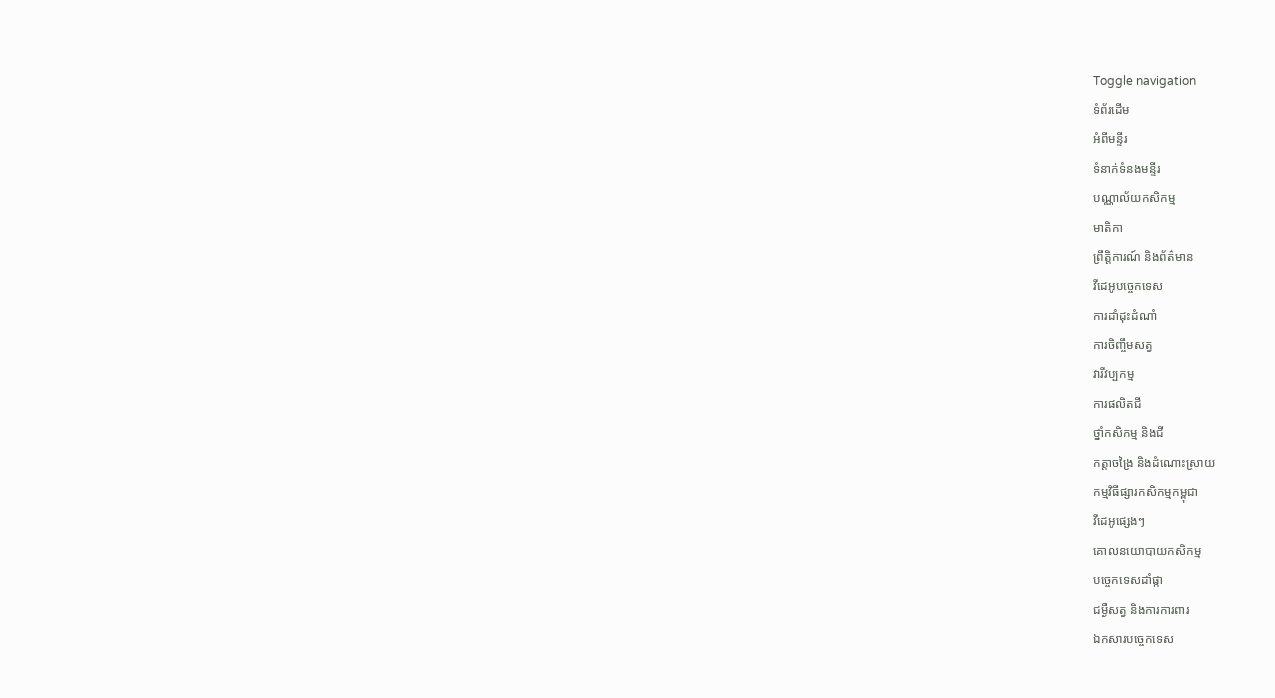Toggle navigation
ទំព័រដើម
អំពីមន្ទីរ
ទំនាក់ទំនងមន្ទីរ
បណ្ណាល័យកសិកម្ម
មាតិកា
ព្រឹត្តិការណ៍ និងព័ត៌មាន
វីដេអូបច្ចេកទេស
ការដាំដុះដំណាំ
ការចិញ្ចឹមសត្វ
វារីវប្បកម្ម
ការផលិតជី
ថ្នាំកសិកម្ម និងជី
កត្តាចង្រៃ និងដំណោះស្រាយ
កម្មវិធីផ្សារកសិកម្មកម្ពុជា
វីដេអូផ្សេងៗ
គោលនយោបាយកសិកម្ម
បច្ចេកទេសដាំផ្កា
ជម្ងឺសត្វ និងការការពារ
ឯកសារបច្ចេកទេស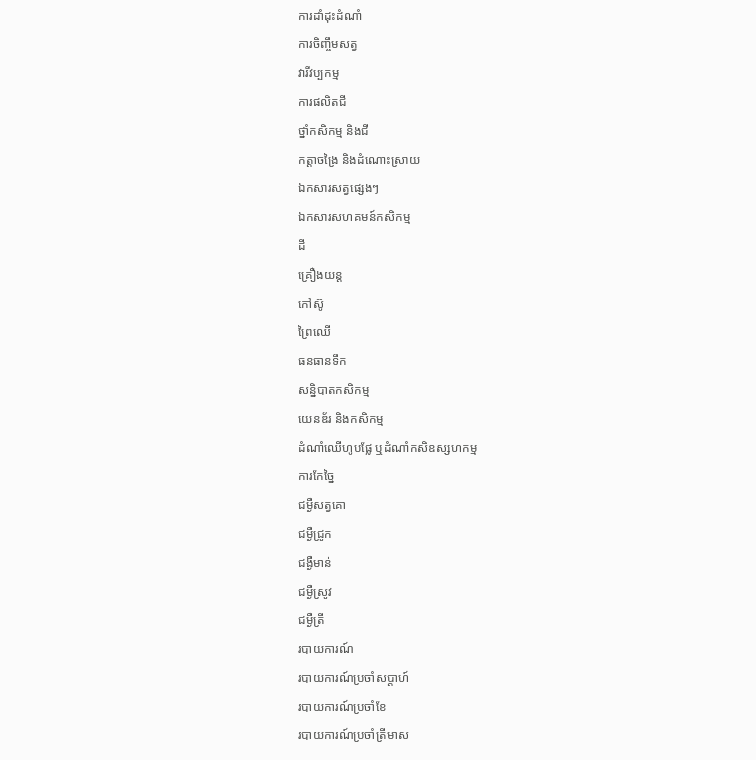ការដាំដុះដំណាំ
ការចិញ្ចឹមសត្វ
វារីវប្បកម្ម
ការផលិតជី
ថ្នាំកសិកម្ម និងជី
កត្តាចង្រៃ និងដំណោះស្រាយ
ឯកសារសត្វផ្សេងៗ
ឯកសារសហគមន៍កសិកម្ម
ដី
គ្រឿងយន្ត
កៅស៊ូ
ព្រៃឈើ
ធនធានទឹក
សន្និបាតកសិកម្ម
យេនឌ័រ និងកសិកម្ម
ដំណាំឈើហូបផ្លែ ឬដំណាំកសិឧស្សហកម្ម
ការកែច្នៃ
ជម្ងឺសត្វគោ
ជម្ងឺជ្រូក
ជង្ងឺមាន់
ជម្ងឺស្រូវ
ជម្ងឺត្រី
របាយការណ៍
របាយការណ៍ប្រចាំសប្តាហ៍
របាយការណ៍ប្រចាំខែ
របាយការណ៍ប្រចាំត្រីមាស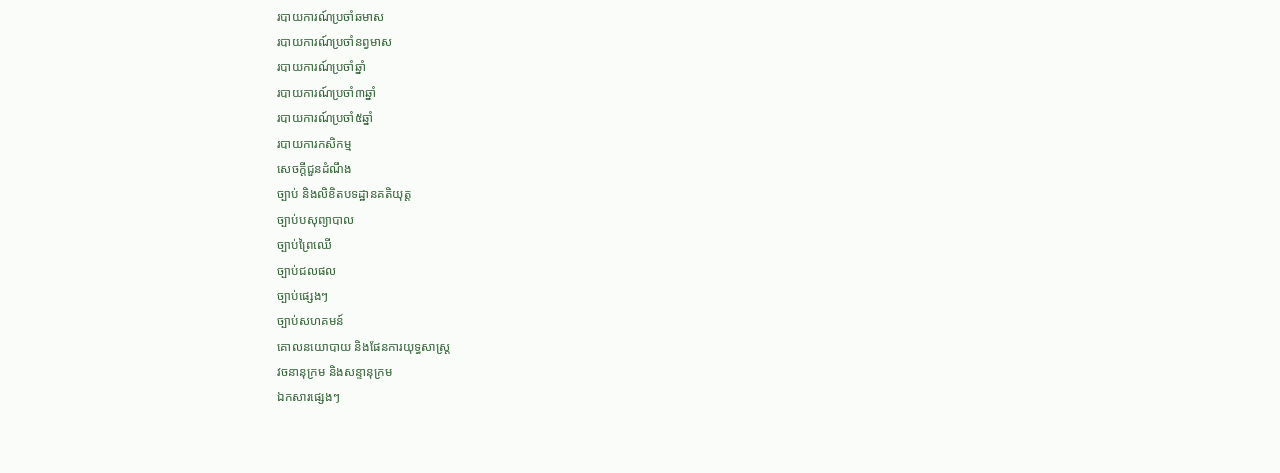របាយការណ៍ប្រចាំឆមាស
របាយការណ៍ប្រចាំនព្វមាស
របាយការណ៍ប្រចាំឆ្នាំ
របាយការណ៍ប្រចាំ៣ឆ្នាំ
របាយការណ៍ប្រចាំ៥ឆ្នាំ
របាយការកសិកម្ម
សេចក្តីជួនដំណឹង
ច្បាប់ និងលិខិតបទដ្ឋានគតិយុត្ត
ច្បាប់បសុព្យាបាល
ច្បាប់ព្រៃឈើ
ច្បាប់ជលផល
ច្បាប់ផ្សេងៗ
ច្បាប់សហគមន៍
គោលនយោបាយ និងផែនការយុទ្ធសាស្រ្ត
វចនានុក្រម និងសន្ទានុក្រម
ឯកសារផ្សេងៗ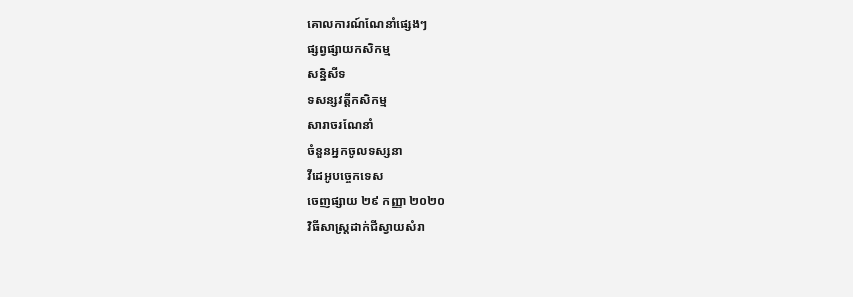គោលការណ៍ណែនាំផ្សេងៗ
ផ្សព្វផ្សាយកសិកម្ម
សន្និសីទ
ទសន្សវត្តីកសិកម្ម
សារាចរណែនាំ
ចំនួនអ្នកចូលទស្សនា
វីដេអូបច្ចេកទេស
ចេញផ្សាយ ២៩ កញ្ញា ២០២០
វិធីសាស្រ្តដាក់ជីស្វាយសំរា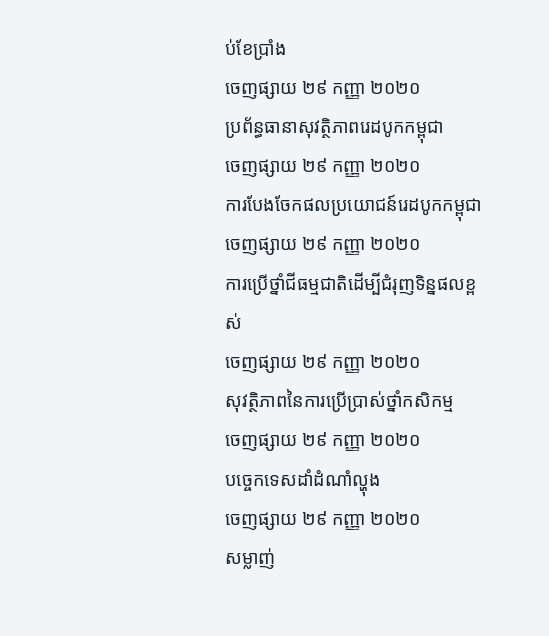ប់ខែប្រាំង
ចេញផ្សាយ ២៩ កញ្ញា ២០២០
ប្រព័ន្ធធានាសុវត្ថិភាពរេដបូកកម្ពុជា
ចេញផ្សាយ ២៩ កញ្ញា ២០២០
ការបែងចែកផលប្រយោជន៍រេដបូកកម្ពុជា
ចេញផ្សាយ ២៩ កញ្ញា ២០២០
ការប្រើថ្នាំជីធម្មជាតិដើម្បីជំរុញទិន្នផលខ្ពស់
ចេញផ្សាយ ២៩ កញ្ញា ២០២០
សុវត្ថិភាពនៃការប្រើប្រាស់ថ្នាំកសិកម្ម
ចេញផ្សាយ ២៩ កញ្ញា ២០២០
បច្ចេកទេសដាំដំណាំល្ហុង
ចេញផ្សាយ ២៩ កញ្ញា ២០២០
សម្លាញ់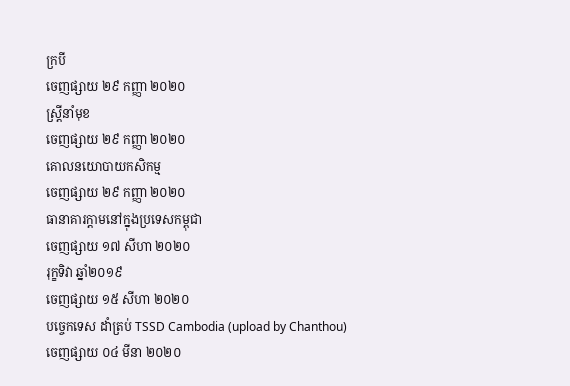ក្របី
ចេញផ្សាយ ២៩ កញ្ញា ២០២០
ស្ត្រីនាំមុខ
ចេញផ្សាយ ២៩ កញ្ញា ២០២០
គោលនយោបាយកសិកម្ម
ចេញផ្សាយ ២៩ កញ្ញា ២០២០
ធានាគារក្តាមនៅក្នុងប្រទេសកម្ពុជា
ចេញផ្សាយ ១៧ សីហា ២០២០
រុក្ខទិវា ឆ្នាំ២០១៩
ចេញផ្សាយ ១៥ សីហា ២០២០
បច្ចេកទេស ដាំត្រប់ TSSD Cambodia (upload by Chanthou)
ចេញផ្សាយ ០៤ មីនា ២០២០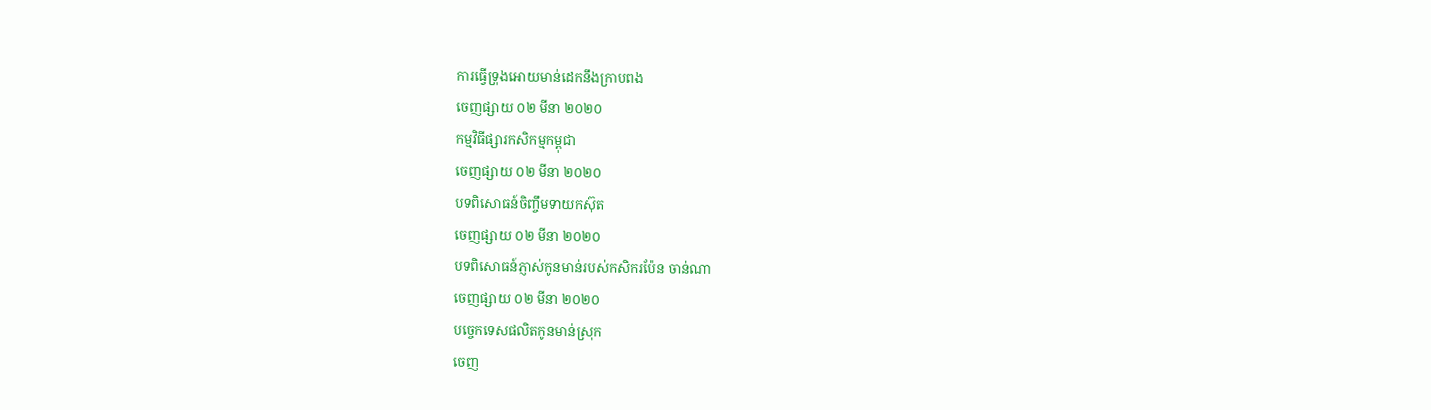ការធ្វើទ្រុងអោយមាន់ដេកនឹងក្រាបពង
ចេញផ្សាយ ០២ មីនា ២០២០
កម្មវិធីផ្សារកសិកម្មកម្ពុជា
ចេញផ្សាយ ០២ មីនា ២០២០
បទពិសោធន៍ចិញ្ចឹមទាយកស៊ុត
ចេញផ្សាយ ០២ មីនា ២០២០
បទពិសោធន៍ភ្ញាស់កូនមាន់របស់កសិករប៉ែន ចាន់ណា
ចេញផ្សាយ ០២ មីនា ២០២០
បច្ចេកទេសផលិតកូនមាន់ស្រុក
ចេញ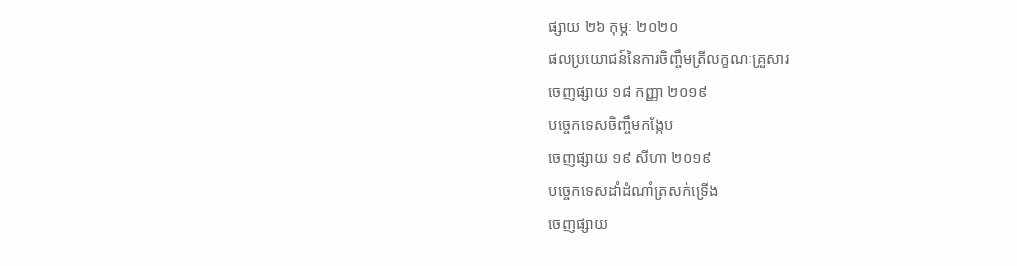ផ្សាយ ២៦ កុម្ភៈ ២០២០
ផលប្រយោជន៍នៃការចិញ្ចឹមត្រីលក្ខណៈគ្រួសារ
ចេញផ្សាយ ១៨ កញ្ញា ២០១៩
បច្ចេកទេសចិញ្ចឹមកង្កែប
ចេញផ្សាយ ១៩ សីហា ២០១៩
បច្ចេកទេសដាំដំណាំត្រសក់ទ្រើង
ចេញផ្សាយ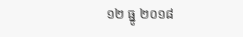១២ ធ្នូ ២០១៨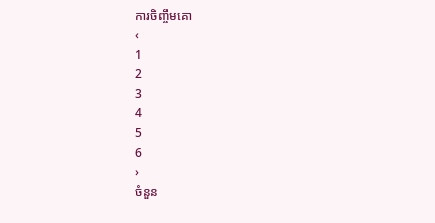ការចិញ្ចឹមគោ
‹
1
2
3
4
5
6
›
ចំនួន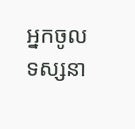អ្នកចូលទស្សនា